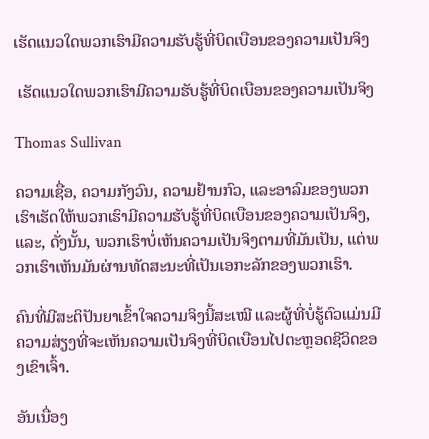ເຮັດແນວໃດພວກເຮົາມີຄວາມຮັບຮູ້ທີ່ບິດເບືອນຂອງຄວາມເປັນຈິງ

 ເຮັດແນວໃດພວກເຮົາມີຄວາມຮັບຮູ້ທີ່ບິດເບືອນຂອງຄວາມເປັນຈິງ

Thomas Sullivan

ຄວາມເຊື່ອ, ຄວາມກັງວົນ, ຄວາມຢ້ານກົວ, ແລະອາລົມຂອງພວກເຮົາເຮັດໃຫ້ພວກເຮົາມີຄວາມຮັບຮູ້ທີ່ບິດເບືອນຂອງຄວາມເປັນຈິງ, ແລະ, ດັ່ງນັ້ນ, ພວກເຮົາບໍ່ເຫັນຄວາມເປັນຈິງຕາມທີ່ມັນເປັນ, ແຕ່ພວກເຮົາເຫັນມັນຜ່ານທັດສະນະທີ່ເປັນເອກະລັກຂອງພວກເຮົາ.

ຄົນທີ່ມີສະຕິປັນຍາເຂົ້າໃຈຄວາມຈິງນີ້ສະເໝີ ແລະຜູ້ທີ່ບໍ່ຮູ້ຕົວແມ່ນມີຄວາມສ່ຽງທີ່ຈະເຫັນຄວາມເປັນຈິງທີ່ບິດເບືອນໄປຕະຫຼອດຊີວິດຂອງເຂົາເຈົ້າ.

ອັນເນື່ອງ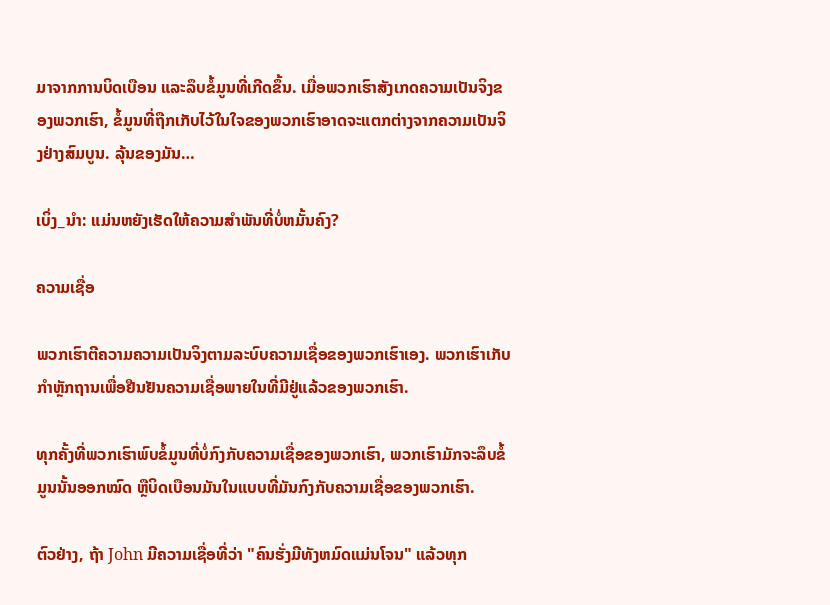ມາຈາກການບິດເບືອນ ແລະລຶບຂໍ້ມູນທີ່ເກີດຂຶ້ນ. ເມື່ອພວກເຮົາສັງເກດຄວາມເປັນຈິງຂອງພວກເຮົາ, ຂໍ້ມູນທີ່ຖືກເກັບໄວ້ໃນໃຈຂອງພວກເຮົາອາດຈະແຕກຕ່າງຈາກຄວາມເປັນຈິງຢ່າງສົມບູນ. ລຸ້ນຂອງມັນ…

ເບິ່ງ_ນຳ: ແມ່ນຫຍັງເຮັດໃຫ້ຄວາມສໍາພັນທີ່ບໍ່ຫມັ້ນຄົງ?

ຄວາມເຊື່ອ

ພວກເຮົາຕີຄວາມຄວາມເປັນຈິງຕາມລະບົບຄວາມເຊື່ອຂອງພວກເຮົາເອງ. ພວກເຮົາເກັບກໍາຫຼັກຖານເພື່ອຢືນຢັນຄວາມເຊື່ອພາຍໃນທີ່ມີຢູ່ແລ້ວຂອງພວກເຮົາ.

ທຸກຄັ້ງທີ່ພວກເຮົາພົບຂໍ້ມູນທີ່ບໍ່ກົງກັບຄວາມເຊື່ອຂອງພວກເຮົາ, ພວກເຮົາມັກຈະລຶບຂໍ້ມູນນັ້ນອອກໝົດ ຫຼືບິດເບືອນມັນໃນແບບທີ່ມັນກົງກັບຄວາມເຊື່ອຂອງພວກເຮົາ.

ຕົວຢ່າງ, ຖ້າ John ມີຄວາມເຊື່ອທີ່ວ່າ "ຄົນຮັ່ງມີທັງຫມົດແມ່ນໂຈນ" ແລ້ວທຸກ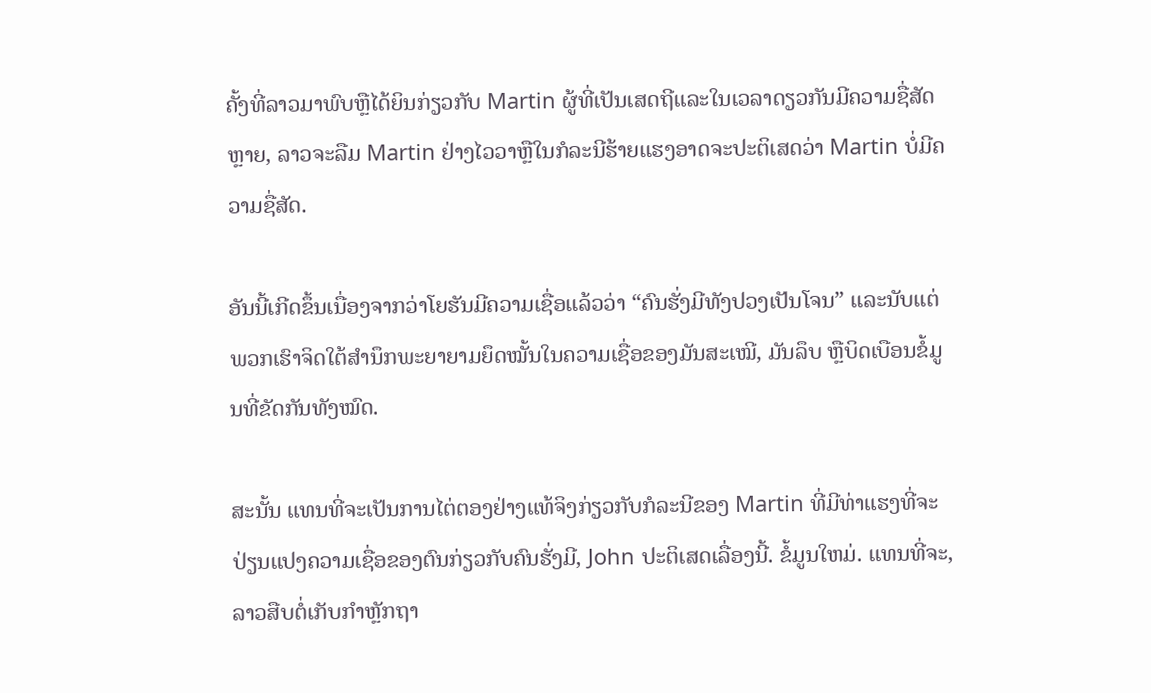ຄັ້ງທີ່ລາວມາພົບຫຼືໄດ້ຍິນກ່ຽວກັບ Martin ຜູ້ທີ່ເປັນເສດຖີແລະໃນເວລາດຽວກັນມີຄວາມຊື່ສັດຫຼາຍ, ລາວຈະລືມ Martin ຢ່າງໄວວາຫຼືໃນກໍລະນີຮ້າຍແຮງອາດຈະປະຕິເສດວ່າ Martin ບໍ່ມີຄວາມຊື່ສັດ.

ອັນນີ້ເກີດຂຶ້ນເນື່ອງຈາກວ່າໂຍຮັນມີຄວາມເຊື່ອແລ້ວວ່າ “ຄົນຮັ່ງມີທັງປວງເປັນໂຈນ” ແລະນັບແຕ່ພວກເຮົາຈິດໃຕ້ສຳນຶກພະຍາຍາມຍຶດໝັ້ນໃນຄວາມເຊື່ອຂອງມັນສະເໝີ, ມັນລຶບ ຫຼືບິດເບືອນຂໍ້ມູນທີ່ຂັດກັນທັງໝົດ.

ສະນັ້ນ ແທນທີ່ຈະເປັນການໄຕ່ຕອງຢ່າງແທ້ຈິງກ່ຽວກັບກໍລະນີຂອງ Martin ທີ່ມີທ່າແຮງທີ່ຈະປ່ຽນແປງຄວາມເຊື່ອຂອງຕົນກ່ຽວກັບຄົນຮັ່ງມີ, John ປະຕິເສດເລື່ອງນີ້. ຂໍ້ມູນໃຫມ່. ແທນທີ່ຈະ, ລາວສືບຕໍ່ເກັບກຳຫຼັກຖາ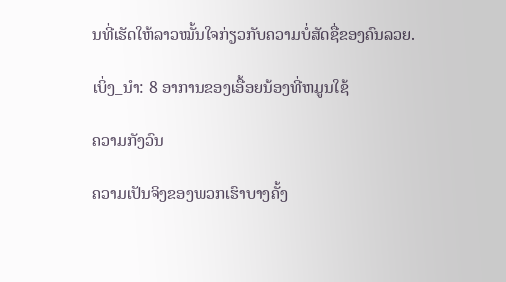ນທີ່ເຮັດໃຫ້ລາວໝັ້ນໃຈກ່ຽວກັບຄວາມບໍ່ສັດຊື່ຂອງຄົນລວຍ.

ເບິ່ງ_ນຳ: 8 ອາການຂອງເອື້ອຍນ້ອງທີ່ຫມູນໃຊ້

ຄວາມກັງວົນ

ຄວາມເປັນຈິງຂອງພວກເຮົາບາງຄັ້ງ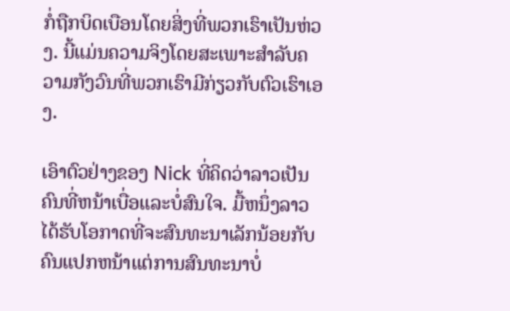ກໍ່ຖືກບິດເບືອນໂດຍສິ່ງທີ່ພວກເຮົາເປັນຫ່ວງ. ນີ້ແມ່ນຄວາມຈິງໂດຍສະເພາະສໍາລັບຄວາມກັງວົນທີ່ພວກເຮົາມີກ່ຽວກັບຕົວເຮົາເອງ.

ເອົາຕົວຢ່າງຂອງ Nick ທີ່ຄິດວ່າລາວເປັນຄົນທີ່ຫນ້າເບື່ອແລະບໍ່ສົນໃຈ. ມື້ຫນຶ່ງລາວໄດ້ຮັບໂອກາດທີ່ຈະສົນທະນາເລັກນ້ອຍກັບຄົນແປກຫນ້າແຕ່ການສົນທະນາບໍ່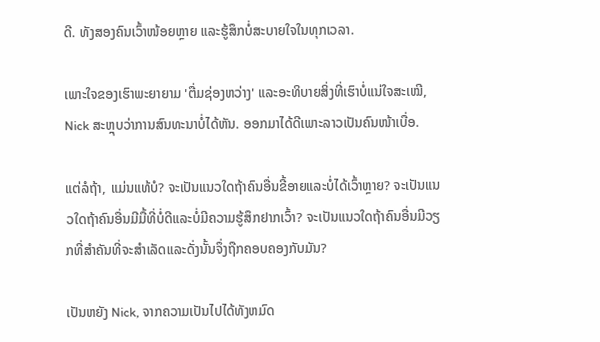ດີ. ທັງສອງຄົນເວົ້າໜ້ອຍຫຼາຍ ແລະຮູ້ສຶກບໍ່ສະບາຍໃຈໃນທຸກເວລາ.

ເພາະໃຈຂອງເຮົາພະຍາຍາມ 'ຕື່ມຊ່ອງຫວ່າງ' ແລະອະທິບາຍສິ່ງທີ່ເຮົາບໍ່ແນ່ໃຈສະເໝີ, Nick ສະຫຼຸບວ່າການສົນທະນາບໍ່ໄດ້ຫັນ. ອອກມາໄດ້ດີເພາະລາວເປັນຄົນໜ້າເບື່ອ.

ແຕ່ລໍຖ້າ, ແມ່ນແທ້ບໍ? ຈະເປັນແນວໃດຖ້າຄົນອື່ນຂີ້ອາຍແລະບໍ່ໄດ້ເວົ້າຫຼາຍ? ຈະເປັນແນວໃດຖ້າຄົນອື່ນມີມື້ທີ່ບໍ່ດີແລະບໍ່ມີຄວາມຮູ້ສຶກຢາກເວົ້າ? ຈະເປັນແນວໃດຖ້າຄົນອື່ນມີວຽກທີ່ສໍາຄັນທີ່ຈະສໍາເລັດແລະດັ່ງນັ້ນຈຶ່ງຖືກຄອບຄອງກັບມັນ?

ເປັນຫຍັງ Nick, ຈາກຄວາມເປັນໄປໄດ້ທັງຫມົດ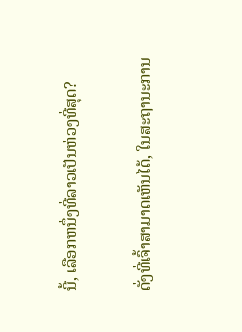ນີ້, ເລືອກຫນຶ່ງທີ່ລາວເປັນຫ່ວງທີ່ສຸດ?

ດັ່ງທີ່ເຈົ້າສາມາດເຫັນໄດ້, ໃນສະຖານະການ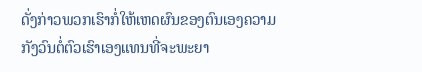ດັ່ງກ່າວພວກເຮົາກໍ່ໃຫ້ເຫດຜົນຂອງຕົນເອງຄວາມກັງວົນຕໍ່ຕົວເຮົາເອງແທນທີ່ຈະພະຍາ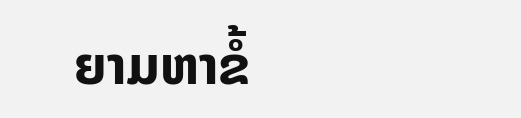ຍາມຫາຂໍ້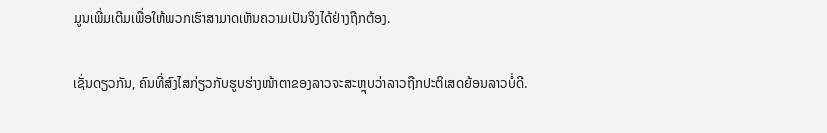ມູນເພີ່ມເຕີມເພື່ອໃຫ້ພວກເຮົາສາມາດເຫັນຄວາມເປັນຈິງໄດ້ຢ່າງຖືກຕ້ອງ.

ເຊັ່ນດຽວກັນ, ຄົນທີ່ສົງໄສກ່ຽວກັບຮູບຮ່າງໜ້າຕາຂອງລາວຈະສະຫຼຸບວ່າລາວຖືກປະຕິເສດຍ້ອນລາວບໍ່ດີ.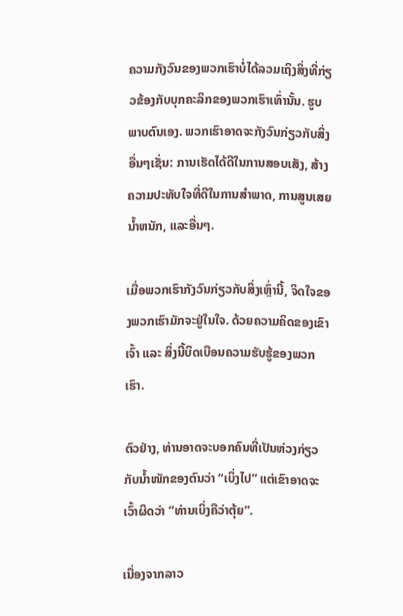ຄວາມກັງວົນຂອງພວກເຮົາບໍ່ໄດ້ລວມເຖິງສິ່ງທີ່ກ່ຽວຂ້ອງກັບບຸກຄະລິກຂອງພວກເຮົາເທົ່ານັ້ນ. ຮູບພາບຕົນເອງ. ພວກເຮົາອາດຈະກັງວົນກ່ຽວກັບສິ່ງອື່ນໆເຊັ່ນ: ການເຮັດໄດ້ດີໃນການສອບເສັງ, ສ້າງຄວາມປະທັບໃຈທີ່ດີໃນການສໍາພາດ, ການສູນເສຍນ້ຳຫນັກ, ແລະອື່ນໆ.

ເມື່ອພວກເຮົາກັງວົນກ່ຽວກັບສິ່ງເຫຼົ່ານີ້, ຈິດໃຈຂອງພວກເຮົາມັກຈະຢູ່ໃນໃຈ. ດ້ວຍຄວາມຄິດຂອງເຂົາເຈົ້າ ແລະ ສິ່ງນີ້ບິດເບືອນຄວາມຮັບຮູ້ຂອງພວກເຮົາ.

ຕົວຢ່າງ, ທ່ານອາດຈະບອກຄົນທີ່ເປັນຫ່ວງກ່ຽວກັບນ້ຳໜັກຂອງຕົນວ່າ “ເບິ່ງໄປ” ແຕ່ເຂົາອາດຈະເວົ້າຜິດວ່າ “ທ່ານເບິ່ງຄືວ່າຕຸ້ຍ”.

ເນື່ອງຈາກລາວ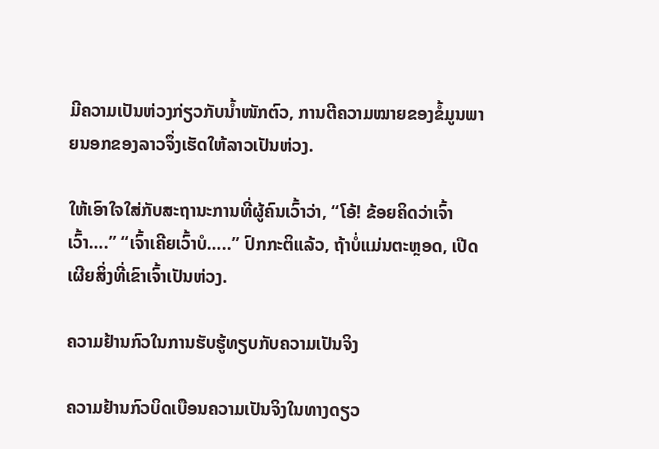ມີຄວາມເປັນຫ່ວງກ່ຽວກັບນ້ຳໜັກຕົວ, ການຕີຄວາມໝາຍຂອງຂໍ້ມູນພາຍນອກຂອງລາວຈຶ່ງເຮັດໃຫ້ລາວເປັນຫ່ວງ.

ໃຫ້ເອົາໃຈໃສ່ກັບສະຖານະການທີ່ຜູ້ຄົນເວົ້າວ່າ, “ໂອ້! ຂ້ອຍຄິດວ່າເຈົ້າເວົ້າ….” “ເຈົ້າເຄີຍເວົ້າບໍ…..” ປົກກະຕິແລ້ວ, ຖ້າບໍ່ແມ່ນຕະຫຼອດ, ເປີດເຜີຍສິ່ງທີ່ເຂົາເຈົ້າເປັນຫ່ວງ.

ຄວາມຢ້ານກົວໃນການຮັບຮູ້ທຽບກັບຄວາມເປັນຈິງ

ຄວາມຢ້ານກົວບິດເບືອນຄວາມເປັນຈິງໃນທາງດຽວ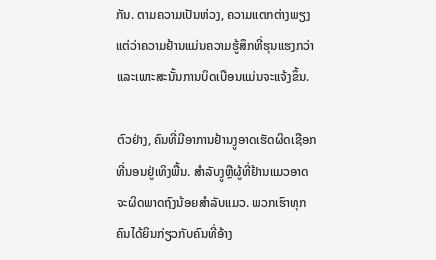ກັນ. ຕາມຄວາມເປັນຫ່ວງ, ຄວາມແຕກຕ່າງພຽງແຕ່ວ່າຄວາມຢ້ານແມ່ນຄວາມຮູ້ສຶກທີ່ຮຸນແຮງກວ່າ ແລະເພາະສະນັ້ນການບິດເບືອນແມ່ນຈະແຈ້ງຂຶ້ນ.

ຕົວຢ່າງ, ຄົນທີ່ມີອາການຢ້ານງູອາດເຮັດຜິດເຊືອກທີ່ນອນຢູ່ເທິງພື້ນ. ສໍາລັບງູຫຼືຜູ້ທີ່ຢ້ານແມວອາດຈະຜິດພາດຖົງນ້ອຍສໍາລັບແມວ. ພວກເຮົາທຸກຄົນໄດ້ຍິນກ່ຽວກັບຄົນທີ່ອ້າງ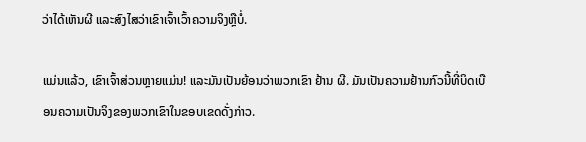ວ່າໄດ້ເຫັນຜີ ແລະສົງໄສວ່າເຂົາເຈົ້າເວົ້າຄວາມຈິງຫຼືບໍ່.

ແມ່ນແລ້ວ, ເຂົາເຈົ້າສ່ວນຫຼາຍແມ່ນ! ແລະມັນເປັນຍ້ອນວ່າພວກເຂົາ ຢ້ານ ຜີ. ມັນເປັນຄວາມຢ້ານກົວນີ້ທີ່ບິດເບືອນຄວາມເປັນຈິງຂອງພວກເຂົາໃນຂອບເຂດດັ່ງກ່າວ.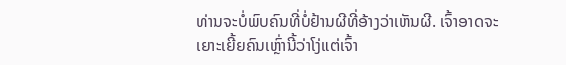ທ່ານຈະບໍ່ພົບຄົນທີ່ບໍ່ຢ້ານຜີທີ່ອ້າງວ່າເຫັນຜີ. ເຈົ້າອາດຈະເຍາະເຍີ້ຍຄົນເຫຼົ່ານີ້ວ່າໂງ່ແຕ່ເຈົ້າ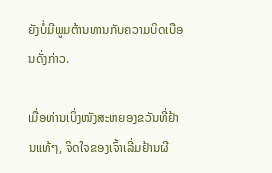ຍັງບໍ່ມີພູມຕ້ານທານກັບຄວາມບິດເບືອນດັ່ງກ່າວ.

ເມື່ອທ່ານເບິ່ງໜັງສະຫຍອງຂວັນທີ່ຢ້ານແທ້ໆ, ຈິດໃຈຂອງເຈົ້າເລີ່ມຢ້ານຜີ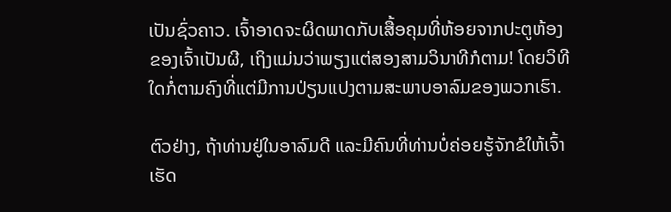ເປັນຊົ່ວຄາວ. ເຈົ້າອາດຈະຜິດພາດກັບເສື້ອຄຸມທີ່ຫ້ອຍຈາກປະຕູຫ້ອງຂອງເຈົ້າເປັນຜີ, ເຖິງແມ່ນວ່າພຽງແຕ່ສອງສາມວິນາທີກໍຕາມ! ໂດຍວິທີໃດກໍ່ຕາມຄົງທີ່ແຕ່ມີການປ່ຽນແປງຕາມສະພາບອາລົມຂອງພວກເຮົາ.

ຕົວຢ່າງ, ຖ້າທ່ານຢູ່ໃນອາລົມດີ ແລະມີຄົນທີ່ທ່ານບໍ່ຄ່ອຍຮູ້ຈັກຂໍໃຫ້ເຈົ້າເຮັດ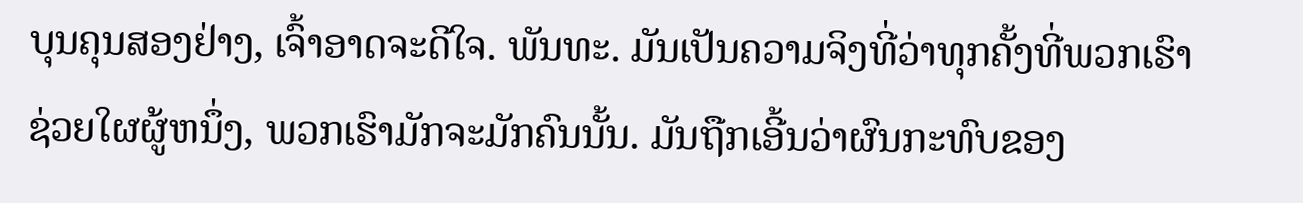ບຸນຄຸນສອງຢ່າງ, ເຈົ້າອາດຈະດີໃຈ. ພັນທະ. ມັນເປັນຄວາມຈິງທີ່ວ່າທຸກຄັ້ງທີ່ພວກເຮົາຊ່ວຍໃຜຜູ້ຫນຶ່ງ, ພວກເຮົາມັກຈະມັກຄົນນັ້ນ. ມັນຖືກເອີ້ນວ່າຜົນກະທົບຂອງ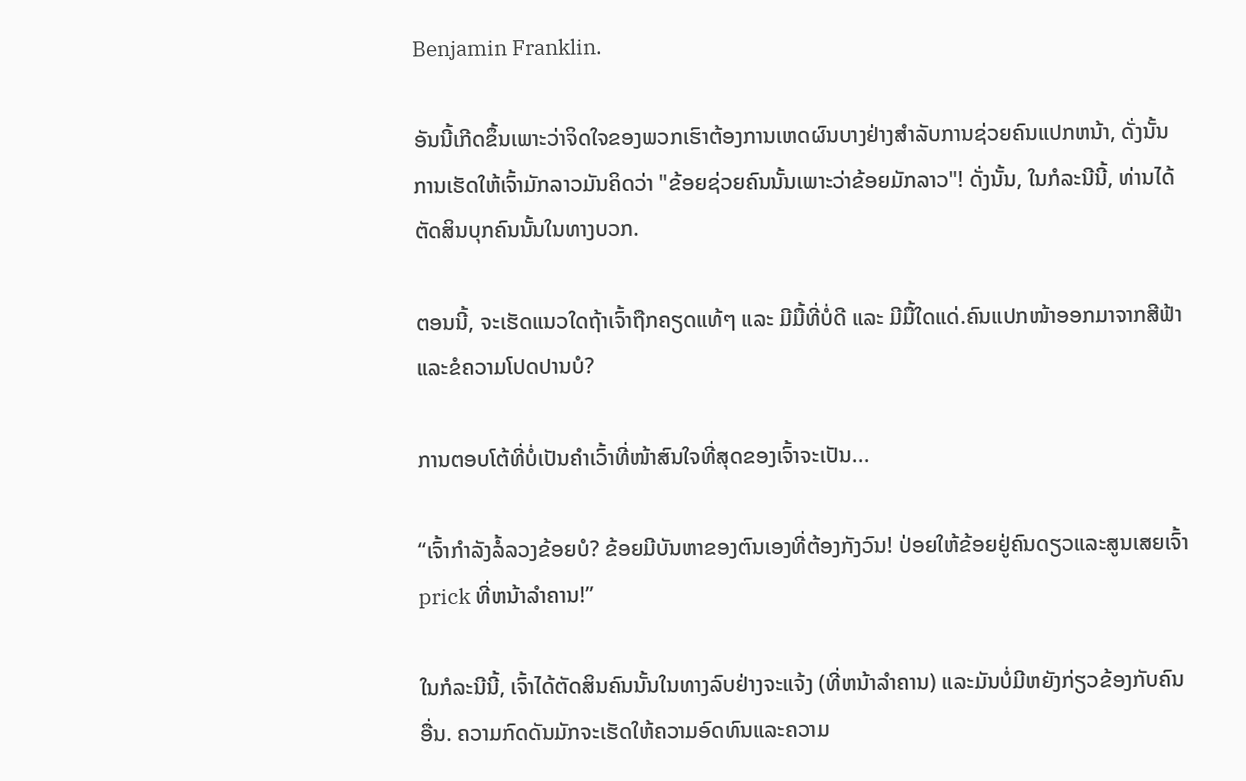Benjamin Franklin.

ອັນນີ້ເກີດຂຶ້ນເພາະວ່າຈິດໃຈຂອງພວກເຮົາຕ້ອງການເຫດຜົນບາງຢ່າງສໍາລັບການຊ່ວຍຄົນແປກຫນ້າ, ດັ່ງນັ້ນການເຮັດໃຫ້ເຈົ້າມັກລາວມັນຄິດວ່າ "ຂ້ອຍຊ່ວຍຄົນນັ້ນເພາະວ່າຂ້ອຍມັກລາວ"! ດັ່ງນັ້ນ, ໃນກໍລະນີນີ້, ທ່ານໄດ້ຕັດສິນບຸກຄົນນັ້ນໃນທາງບວກ.

ຕອນນີ້, ຈະເຮັດແນວໃດຖ້າເຈົ້າຖືກຄຽດແທ້ໆ ແລະ ມີມື້ທີ່ບໍ່ດີ ແລະ ມີມື້ໃດແດ່.ຄົນແປກໜ້າອອກມາຈາກສີຟ້າ ແລະຂໍຄວາມໂປດປານບໍ?

ການຕອບໂຕ້ທີ່ບໍ່ເປັນຄຳເວົ້າທີ່ໜ້າສົນໃຈທີ່ສຸດຂອງເຈົ້າຈະເປັນ...

“ເຈົ້າກຳລັງລໍ້ລວງຂ້ອຍບໍ? ຂ້ອຍມີບັນຫາຂອງຕົນເອງທີ່ຕ້ອງກັງວົນ! ປ່ອຍໃຫ້ຂ້ອຍຢູ່ຄົນດຽວແລະສູນເສຍເຈົ້າ prick ທີ່ຫນ້າລໍາຄານ!”

ໃນກໍລະນີນີ້, ເຈົ້າໄດ້ຕັດສິນຄົນນັ້ນໃນທາງລົບຢ່າງຈະແຈ້ງ (ທີ່ຫນ້າລໍາຄານ) ແລະມັນບໍ່ມີຫຍັງກ່ຽວຂ້ອງກັບຄົນອື່ນ. ຄວາມກົດດັນມັກຈະເຮັດໃຫ້ຄວາມອົດທົນແລະຄວາມ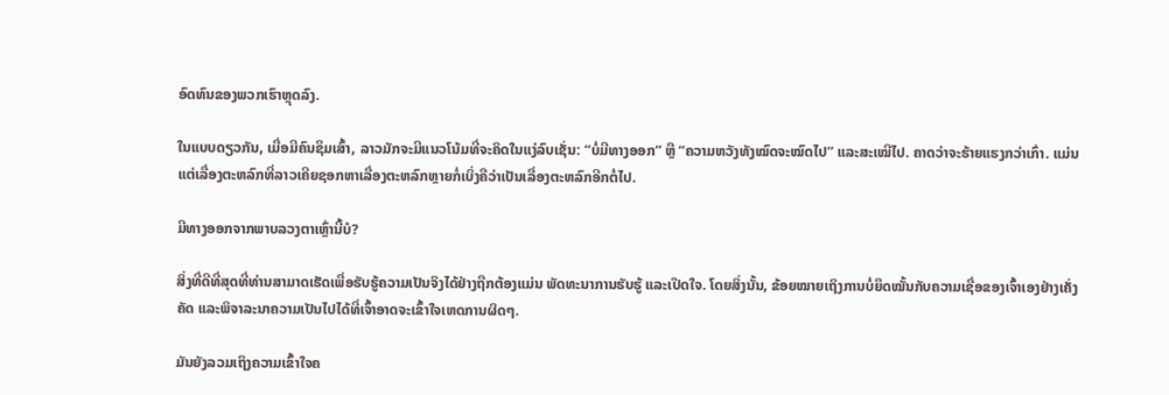ອົດທົນຂອງພວກເຮົາຫຼຸດລົງ.

ໃນແບບດຽວກັນ, ເມື່ອມີຄົນຊຶມເສົ້າ, ລາວມັກຈະມີແນວໂນ້ມທີ່ຈະຄິດໃນແງ່ລົບເຊັ່ນ: “ບໍ່ມີທາງອອກ” ຫຼື “ຄວາມຫວັງທັງໝົດຈະໝົດໄປ” ແລະສະເໝີໄປ. ຄາດວ່າຈະຮ້າຍແຮງກວ່າເກົ່າ. ແມ່ນແຕ່ເລື່ອງຕະຫລົກທີ່ລາວເຄີຍຊອກຫາເລື່ອງຕະຫລົກຫຼາຍກໍ່ເບິ່ງຄືວ່າເປັນເລື່ອງຕະຫລົກອີກຕໍ່ໄປ.

ມີທາງອອກຈາກພາບລວງຕາເຫຼົ່ານີ້ບໍ?

ສິ່ງທີ່ດີທີ່ສຸດທີ່ທ່ານສາມາດເຮັດເພື່ອຮັບຮູ້ຄວາມເປັນຈິງໄດ້ຢ່າງຖືກຕ້ອງແມ່ນ ພັດທະນາການຮັບຮູ້ ແລະເປີດໃຈ. ໂດຍສິ່ງນັ້ນ, ຂ້ອຍໝາຍເຖິງການບໍ່ຍຶດໝັ້ນກັບຄວາມເຊື່ອຂອງເຈົ້າເອງຢ່າງເຄັ່ງຄັດ ແລະພິຈາລະນາຄວາມເປັນໄປໄດ້ທີ່ເຈົ້າອາດຈະເຂົ້າໃຈເຫດການຜິດໆ.

ມັນຍັງລວມເຖິງຄວາມເຂົ້າໃຈຄ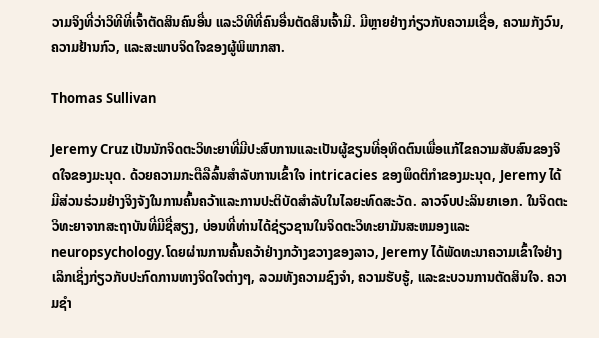ວາມຈິງທີ່ວ່າວິທີທີ່ເຈົ້າຕັດສິນຄົນອື່ນ ແລະວິທີທີ່ຄົນອື່ນຕັດສິນເຈົ້າມີ. ມີຫຼາຍຢ່າງກ່ຽວກັບຄວາມເຊື່ອ, ຄວາມກັງວົນ, ຄວາມຢ້ານກົວ, ແລະສະພາບຈິດໃຈຂອງຜູ້ພິພາກສາ.

Thomas Sullivan

Jeremy Cruz ເປັນນັກຈິດຕະວິທະຍາທີ່ມີປະສົບການແລະເປັນຜູ້ຂຽນທີ່ອຸທິດຕົນເພື່ອແກ້ໄຂຄວາມສັບສົນຂອງຈິດໃຈຂອງມະນຸດ. ດ້ວຍຄວາມກະຕືລືລົ້ນສໍາລັບການເຂົ້າໃຈ intricacies ຂອງພຶດຕິກໍາຂອງມະນຸດ, Jeremy ໄດ້ມີສ່ວນຮ່ວມຢ່າງຈິງຈັງໃນການຄົ້ນຄວ້າແລະການປະຕິບັດສໍາລັບໃນໄລຍະທົດສະວັດ. ລາວຈົບປະລິນຍາເອກ. ໃນຈິດຕະວິທະຍາຈາກສະຖາບັນທີ່ມີຊື່ສຽງ, ບ່ອນທີ່ທ່ານໄດ້ຊ່ຽວຊານໃນຈິດຕະວິທະຍາມັນສະຫມອງແລະ neuropsychology.ໂດຍຜ່ານການຄົ້ນຄວ້າຢ່າງກວ້າງຂວາງຂອງລາວ, Jeremy ໄດ້ພັດທະນາຄວາມເຂົ້າໃຈຢ່າງເລິກເຊິ່ງກ່ຽວກັບປະກົດການທາງຈິດໃຈຕ່າງໆ, ລວມທັງຄວາມຊົງຈໍາ, ຄວາມຮັບຮູ້, ແລະຂະບວນການຕັດສິນໃຈ. ຄວາມຊໍາ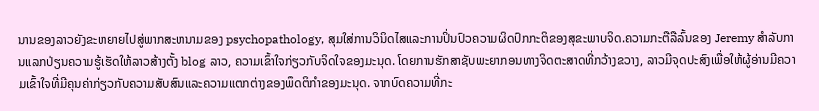ນານຂອງລາວຍັງຂະຫຍາຍໄປສູ່ພາກສະຫນາມຂອງ psychopathology, ສຸມໃສ່ການວິນິດໄສແລະການປິ່ນປົວຄວາມຜິດປົກກະຕິຂອງສຸຂະພາບຈິດ.ຄວາມກະຕືລືລົ້ນຂອງ Jeremy ສໍາລັບການແລກປ່ຽນຄວາມຮູ້ເຮັດໃຫ້ລາວສ້າງຕັ້ງ blog ລາວ, ຄວາມເຂົ້າໃຈກ່ຽວກັບຈິດໃຈຂອງມະນຸດ. ໂດຍການຮັກສາຊັບພະຍາກອນທາງຈິດຕະສາດທີ່ກວ້າງຂວາງ, ລາວມີຈຸດປະສົງເພື່ອໃຫ້ຜູ້ອ່ານມີຄວາມເຂົ້າໃຈທີ່ມີຄຸນຄ່າກ່ຽວກັບຄວາມສັບສົນແລະຄວາມແຕກຕ່າງຂອງພຶດຕິກໍາຂອງມະນຸດ. ຈາກບົດຄວາມທີ່ກະ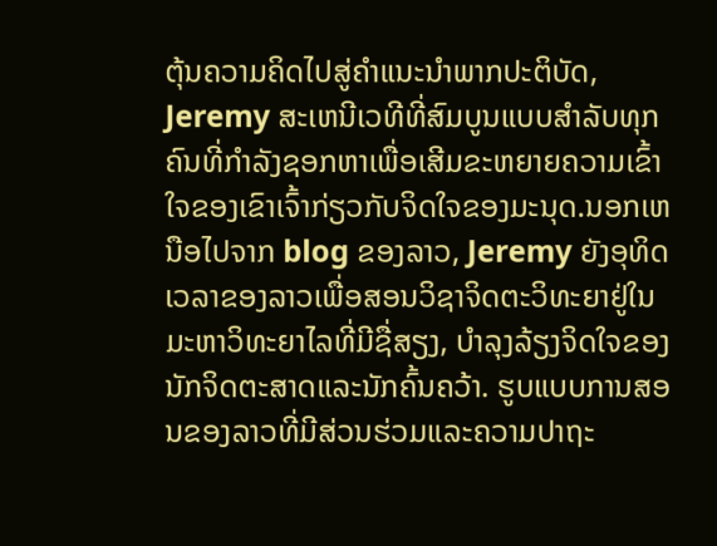ຕຸ້ນຄວາມຄິດໄປສູ່ຄໍາແນະນໍາພາກປະຕິບັດ, Jeremy ສະເຫນີເວທີທີ່ສົມບູນແບບສໍາລັບທຸກຄົນທີ່ກໍາລັງຊອກຫາເພື່ອເສີມຂະຫຍາຍຄວາມເຂົ້າໃຈຂອງເຂົາເຈົ້າກ່ຽວກັບຈິດໃຈຂອງມະນຸດ.ນອກເຫນືອໄປຈາກ blog ຂອງລາວ, Jeremy ຍັງອຸທິດເວລາຂອງລາວເພື່ອສອນວິຊາຈິດຕະວິທະຍາຢູ່ໃນມະຫາວິທະຍາໄລທີ່ມີຊື່ສຽງ, ບໍາລຸງລ້ຽງຈິດໃຈຂອງນັກຈິດຕະສາດແລະນັກຄົ້ນຄວ້າ. ຮູບແບບການສອນຂອງລາວທີ່ມີສ່ວນຮ່ວມແລະຄວາມປາຖະ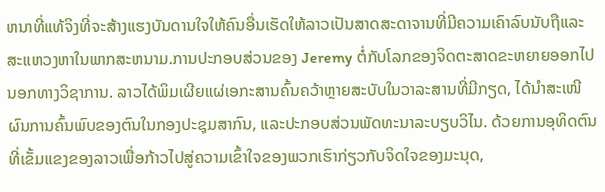ຫນາທີ່ແທ້ຈິງທີ່ຈະສ້າງແຮງບັນດານໃຈໃຫ້ຄົນອື່ນເຮັດໃຫ້ລາວເປັນສາດສະດາຈານທີ່ມີຄວາມເຄົາລົບນັບຖືແລະສະແຫວງຫາໃນພາກສະຫນາມ.ການປະກອບສ່ວນຂອງ Jeremy ຕໍ່ກັບໂລກຂອງຈິດຕະສາດຂະຫຍາຍອອກໄປນອກທາງວິຊາການ. ລາວໄດ້ພິມເຜີຍແຜ່ເອກະສານຄົ້ນຄວ້າຫຼາຍສະບັບໃນວາລະສານທີ່ມີກຽດ, ໄດ້ນຳສະເໜີຜົນການຄົ້ນພົບຂອງຕົນໃນກອງປະຊຸມສາກົນ, ແລະປະກອບສ່ວນພັດທະນາລະບຽບວິໄນ. ດ້ວຍການອຸທິດຕົນທີ່ເຂັ້ມແຂງຂອງລາວເພື່ອກ້າວໄປສູ່ຄວາມເຂົ້າໃຈຂອງພວກເຮົາກ່ຽວກັບຈິດໃຈຂອງມະນຸດ,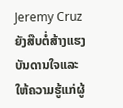Jeremy Cruz ຍັງສືບຕໍ່ສ້າງແຮງບັນດານໃຈແລະໃຫ້ຄວາມຮູ້ແກ່ຜູ້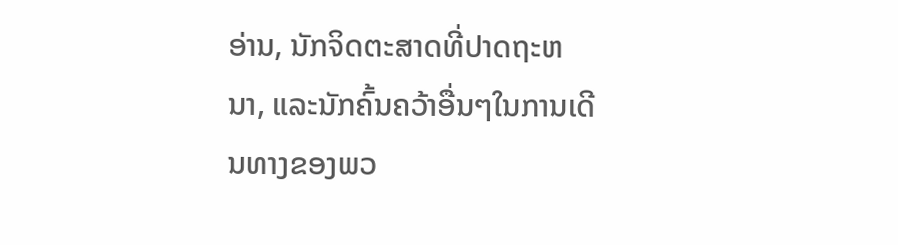ອ່ານ, ນັກຈິດຕະສາດທີ່ປາດຖະຫນາ, ແລະນັກຄົ້ນຄວ້າອື່ນໆໃນການເດີນທາງຂອງພວ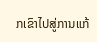ກເຂົາໄປສູ່ການແກ້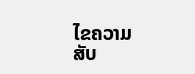ໄຂຄວາມສັບ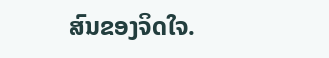ສົນຂອງຈິດໃຈ.